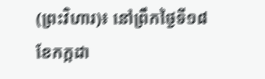(ព្រះវិហារ)៖ នៅព្រឹកថ្ងៃទី១៨ ខែកក្កដា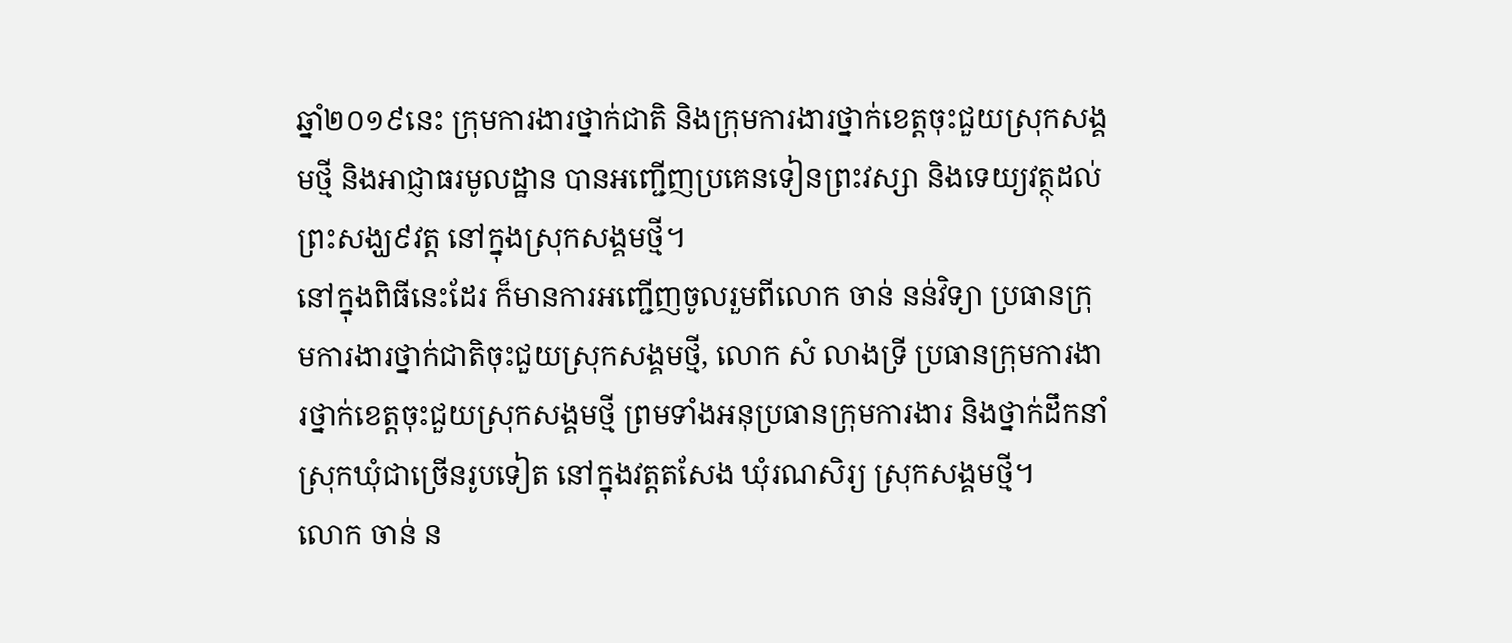ឆ្នាំ២០១៩នេះ ក្រុមការងារថ្នាក់ជាតិ និងក្រុមការងារថ្នាក់ខេត្តចុះជួយស្រុកសង្គមថ្មី និងអាជ្ញាធរមូលដ្ឋាន បានអញ្ជើញប្រគេនទៀនព្រះវស្សា និងទេយ្យវត្ថុដល់ព្រះសង្ឃ៩វត្ត នៅក្នុងស្រុកសង្គមថ្មី។
នៅក្នុងពិធីនេះដែរ ក៏មានការអញ្ជើញចូលរួមពីលោក ចាន់ នន់វិទ្យា ប្រធានក្រុមការងារថ្នាក់ជាតិចុះជួយស្រុកសង្គមថ្មី, លោក សំ លាងទ្រី ប្រធានក្រុមការងារថ្នាក់ខេត្តចុះជួយស្រុកសង្គមថ្មី ព្រមទាំងអនុប្រធានក្រុមការងារ និងថ្នាក់ដឹកនាំស្រុកឃុំជាច្រើនរូបទៀត នៅក្នុងវត្តតសែង ឃុំរណសិរ្យ ស្រុកសង្គមថ្មី។
លោក ចាន់ ន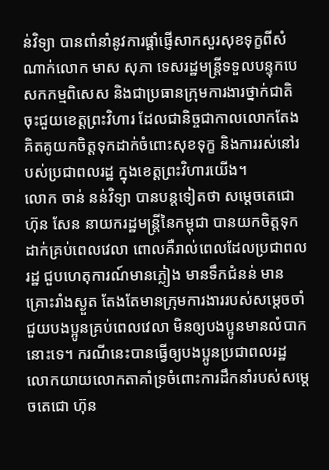ន់វិទ្យា បានពាំនាំនូវការផ្តាំផ្ញើសាកសួរសុខទុក្ខពីសំណាក់លោក មាស សុភា ទេសរដ្ឋមន្ត្រីទទួលបន្ទុកបេសកកម្មពិសេស និងជាប្រធានក្រុមការងារថ្នាក់ជាតិចុះជួយខេត្តព្រះវិហារ ដែលជានិច្ចជាកាលលោកតែងគិតគូយកចិត្តទុកដាក់ចំពោះសុខទុក្ខ និងការរស់នៅរបស់ប្រជាពលរដ្ឋ ក្នុងខេត្តព្រះវិហារយើង។
លោក ចាន់ នន់វិទ្យា បានបន្តទៀតថា សម្តេចតេជោ ហ៊ុន សែន នាយករដ្ឋមន្ត្រីនៃកម្ពុជា បានយកចិត្តទុកដាក់គ្រប់ពេលវេលា ពោលគឺរាល់ពេលដែលប្រជាពលរដ្ឋ ជួបហេតុការណ៍មានភ្លៀង មានទឹកជំនន់ មានគ្រោះរាំងស្ងួត តែងតែមានក្រុមការងាររបស់សម្តេចចាំជួយបងប្អូនគ្រប់ពេលវេលា មិនឲ្យបងប្អូនមានលំបាកនោះទេ។ ករណីនេះបានធ្វើឲ្យបងប្អូនប្រជាពលរដ្ឋ លោកយាយលោកតាគាំទ្រចំពោះការដឹកនាំរបស់សម្តេចតេជោ ហ៊ុន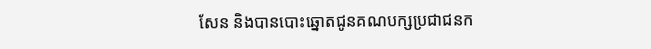សែន និងបានបោះឆ្នោតជូនគណបក្សប្រជាជនក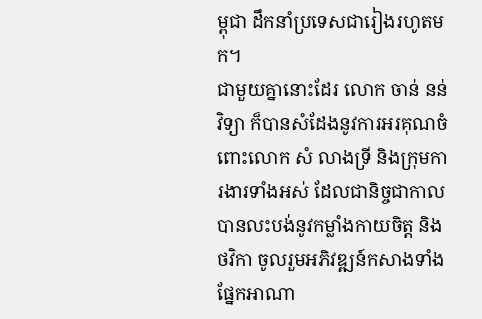ម្ពុជា ដឹកនាំប្រទេសជារៀងរហូតមក។
ជាមួយគ្នានោះដែរ លោក ចាន់ នន់វិទ្យា ក៏បានសំដែងនូវការអរគុណចំពោះលោក សំ លាងទ្រី និងក្រុមការងារទាំងអស់ ដែលជានិច្ចជាកាលបានលះបង់នូវកម្លាំងកាយចិត្ត និងថវិកា ចូលរួមអភិវឌ្ឍន៍កសាងទាំងផ្នែកអាណា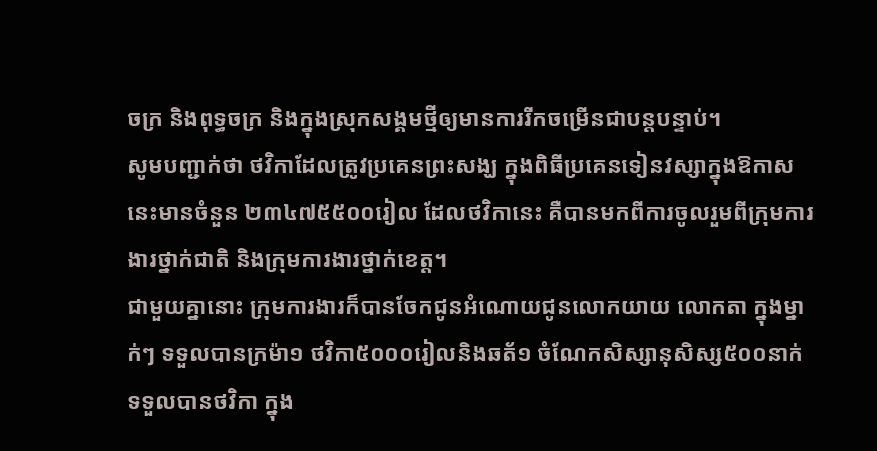ចក្រ និងពុទ្ធចក្រ និងក្នុងស្រុកសង្គមថ្មីឲ្យមានការរីកចម្រើនជាបន្តបន្ទាប់។
សូមបញ្ជាក់ថា ថវិកាដែលត្រូវប្រគេនព្រះសង្ឃ ក្នុងពិធីប្រគេនទៀនវស្សាក្នុងឱកាសនេះមានចំនួន ២៣៤៧៥៥០០រៀល ដែលថវិកានេះ គឺបានមកពីការចូលរួមពីក្រុមការងារថ្នាក់ជាតិ និងក្រុមការងារថ្នាក់ខេត្ត។
ជាមួយគ្នានោះ ក្រុមការងារក៏បានចែកជូនអំណោយជូនលោកយាយ លោកតា ក្នុងម្នាក់ៗ ទទួលបានក្រម៉ា១ ថវិកា៥០០០រៀលនិងឆត័១ ចំណែកសិស្សានុសិស្ស៥០០នាក់ ទទួលបានថវិកា ក្នុង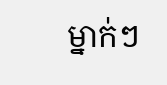ម្នាក់ៗ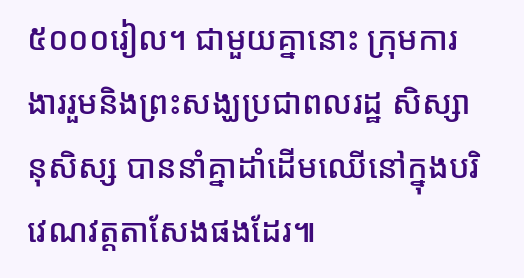៥០០០រៀល។ ជាមួយគ្នានោះ ក្រុមការងាររួមនិងព្រះសង្ឃប្រជាពលរដ្ឋ សិស្សានុសិស្ស បាននាំគ្នាដាំដើមឈើនៅក្នុងបរិវេណវត្តតាសែងផងដែរ៕